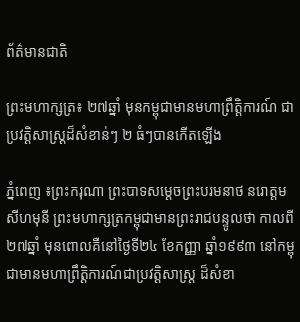ព័ត៌មានជាតិ

ព្រះមហាក្សត្រ៖ ២៧ឆ្នាំ មុនកម្ពុជាមានមហាព្រឹត្តិការណ៍ ជាប្រវត្តិសាស្រ្តដ៏សំខាន់ៗ ២ ធំៗបានកើតឡើង

ភ្នំពេញ ៖ព្រះករុណា ព្រះបាទសម្ដេចព្រះបរមនាថ នរោត្តម សីហមុនី ព្រះមហាក្សត្រកម្ពុជាមានព្រះរាជបន្ទូលថា កាលពី២៧ឆ្នាំ មុនពោលគឺនៅថ្ងៃទី២៤ ខែកញ្ញា ឆ្នាំ១៩៩៣ នៅកម្ពុជាមានមហាព្រឹត្តិការណ៍ជាប្រវត្តិសាស្រ្ត ដ៏សំខា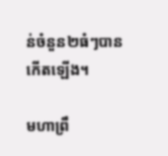ន់ចំនួន២ធំៗបានកើតឡើង។

មហាព្រឹ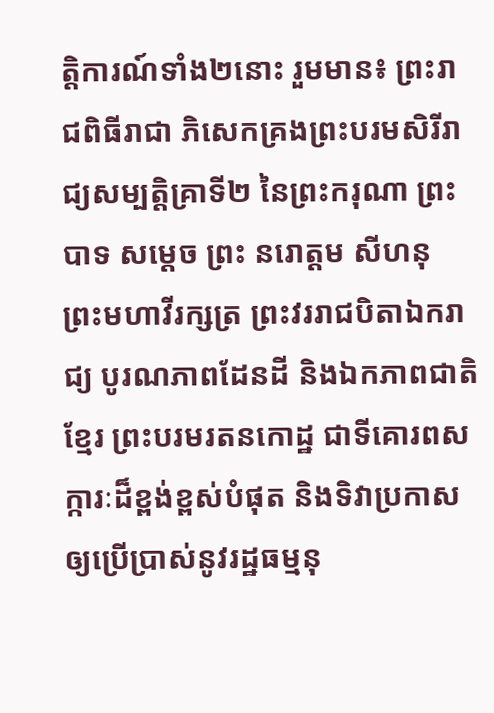ត្តិការណ៍ទាំង២នោះ រួមមាន៖ ព្រះរាជពិធីរាជា ភិសេកគ្រងព្រះបរមសិរីរាជ្យសម្បត្តិគ្រាទី២ នៃព្រះករុណា ព្រះបាទ សម្ដេច ព្រះ នរោត្ដម សីហនុ ព្រះមហាវីរក្សត្រ ព្រះវររាជបិតាឯករាជ្យ បូរណភាពដែនដី និងឯកភាពជាតិខ្មែរ ព្រះបរមរតនកោដ្ឋ ជាទីគោរពសក្ការៈដ៏ខ្ពង់ខ្ពស់បំផុត និងទិវាប្រកាសឲ្យប្រើប្រាស់នូវរដ្ឋធម្មនុ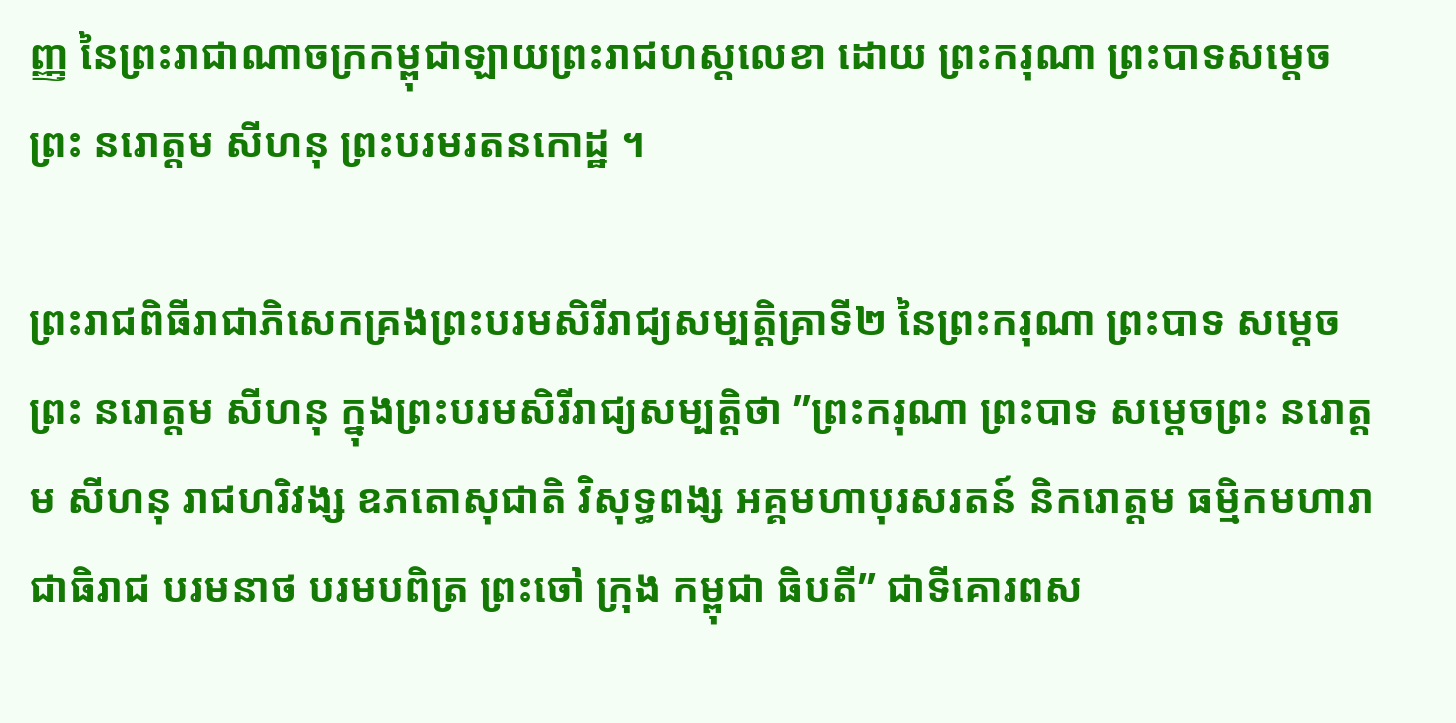ញ្ញ នៃព្រះរាជាណាចក្រកម្ពុជាឡាយព្រះរាជហស្តលេខា ដោយ ព្រះករុណា ព្រះបាទសម្តេចព្រះ នរោត្តម សីហនុ ព្រះបរមរតនកោដ្ឋ ។

ព្រះរាជពិធីរាជាភិសេកគ្រងព្រះបរមសិរីរាជ្យសម្បត្តិគ្រាទី២ នៃព្រះករុណា ព្រះបាទ សម្ដេច ព្រះ នរោត្ដម សីហនុ ក្នុងព្រះបរមសិរីរាជ្យសម្បត្តិថា ”ព្រះករុណា ព្រះបាទ សម្តេចព្រះ នរោត្តម សីហនុ រាជហរិវង្ស ឧភតោសុជាតិ វិសុទ្ធពង្ស អគ្គមហាបុរសរតន៍ និករោត្ដម ធម្មិកមហារាជាធិរាជ បរមនាថ បរមបពិត្រ ព្រះចៅ ក្រុង កម្ពុជា ធិបតី” ជាទីគោរពស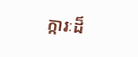ក្ការៈដ៏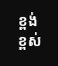ខ្ពង់ខ្ពស់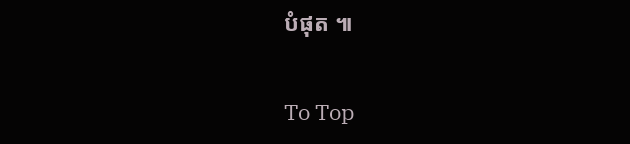បំផុត ៕

To Top